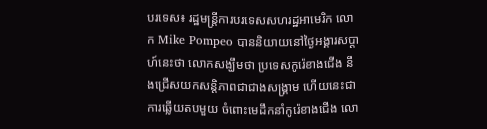បរទេស៖ រដ្ឋមន្ត្រីការបរទេសសហរដ្ឋអាមេរិក លោក Mike Pompeo បាននិយាយនៅថ្ងៃអង្គារសប្ដាហ៍នេះថា លោកសង្ឃឹមថា ប្រទេសកូរ៉េខាងជើង នឹងជ្រើសយកសន្តិភាពជាជាងសង្គ្រាម ហើយនេះជាការឆ្លើយតបមួយ ចំពោះមេដឹកនាំកូរ៉េខាងជើង លោ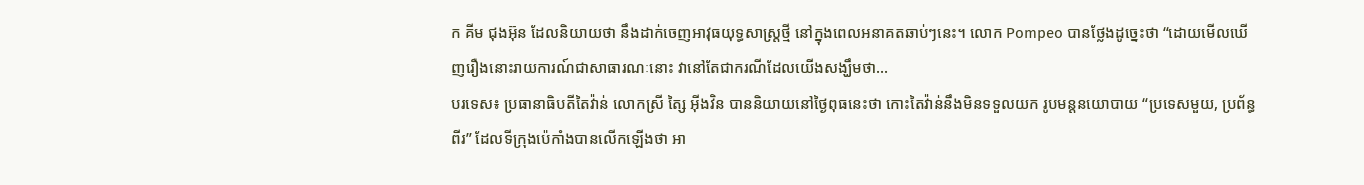ក គីម ជុងអ៊ុន ដែលនិយាយថា នឹងដាក់ចេញអាវុធយុទ្ធសាស្ត្រថ្មី នៅក្នុងពេលអនាគតឆាប់ៗនេះ។ លោក Pompeo បានថ្លែងដូច្នេះថា “ដោយមើលឃើញរឿងនោះរាយការណ៍ជាសាធារណៈនោះ វានៅតែជាករណីដែលយើងសង្ឃឹមថា...
បរទេស៖ ប្រធានាធិបតីតៃវ៉ាន់ លោកស្រី ត្សៃ អ៊ីងវិន បាននិយាយនៅថ្ងៃពុធនេះថា កោះតៃវ៉ាន់នឹងមិនទទួលយក រូបមន្តនយោបាយ “ប្រទេសមួយ, ប្រព័ន្ធពីរ” ដែលទីក្រុងប៉េកាំងបានលើកឡើងថា អា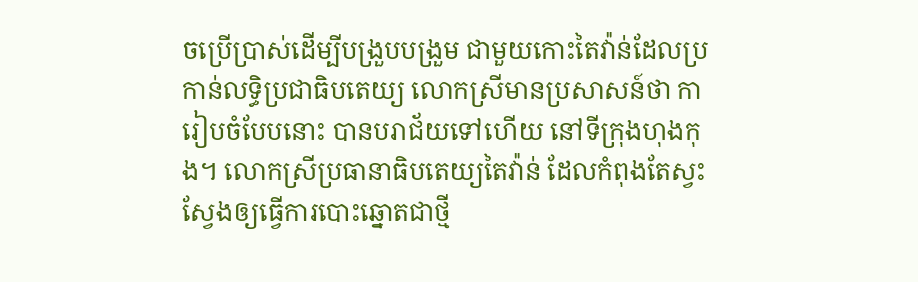ចប្រើប្រាស់ដើម្បីបង្រួបបង្រួម ជាមួយកោះតៃវ៉ាន់ដែលប្រកាន់លទ្ធិប្រជាធិបតេយ្យ លោកស្រីមានប្រសាសន៍ថា ការៀបចំបែបនោះ បានបរាជ័យទៅហើយ នៅទីក្រុងហុងកុង។ លោកស្រីប្រធានាធិបតេយ្យតៃវ៉ាន់ ដែលកំពុងតែស្វះស្វែងឲ្យធ្វើការបោះឆ្នោតជាថ្មី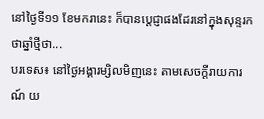នៅថ្ងៃទី១១ ខែមករានេះ ក៏បានប្តេជ្ញាផងដែរនៅក្នុងសុន្ទរកថាឆ្នាំថ្មីថា...
បរទេស៖ នៅថ្ងៃអង្គារម្សិលមិញនេះ តាមសេចក្តីរាយការណ៍ យ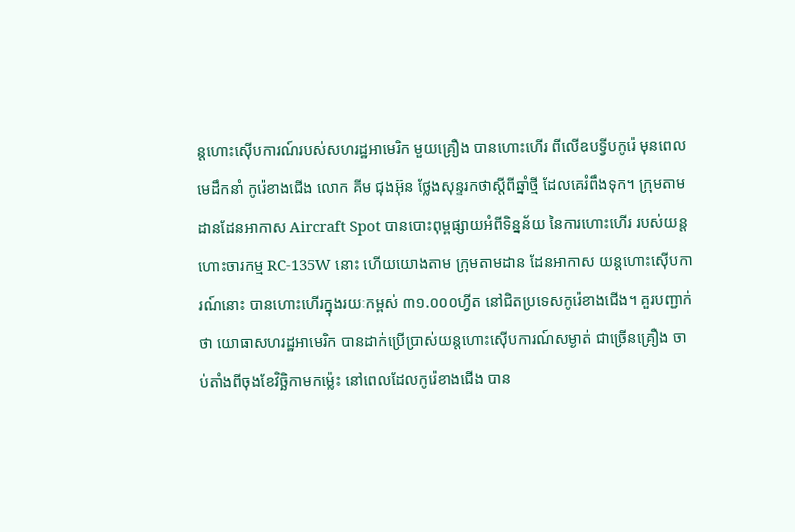ន្តហោះស៊ើបការណ៍របស់សហរដ្ឋអាមេរិក មួយគ្រឿង បានហោះហើរ ពីលើឧបទ្វីបកូរ៉េ មុនពេលមេដឹកនាំ កូរ៉េខាងជើង លោក គីម ជុងអ៊ុន ថ្លែងសុន្ទរកថាស្តីពីឆ្នាំថ្មី ដែលគេរំពឹងទុក។ ក្រុមតាមដានដែនអាកាស Aircraft Spot បានបោះពុម្ពផ្សាយអំពីទិន្នន័យ នៃការហោះហើរ របស់យន្តហោះចារកម្ម RC-135W នោះ ហើយយោងតាម ក្រុមតាមដាន ដែនអាកាស យន្តហោះស៊ើបការណ៍នោះ បានហោះហើរក្នុងរយៈកម្ពស់ ៣១.០០០ហ្វីត នៅជិតប្រទេសកូរ៉េខាងជើង។ គួរបញ្ជាក់ថា យោធាសហរដ្ឋអាមេរិក បានដាក់ប្រើប្រាស់យន្តហោះស៊ើបការណ៍សម្ងាត់ ជាច្រើនគ្រឿង ចាប់តាំងពីចុងខែវិច្ឆិកាមកម្ល៉េះ នៅពេលដែលកូរ៉េខាងជើង បាន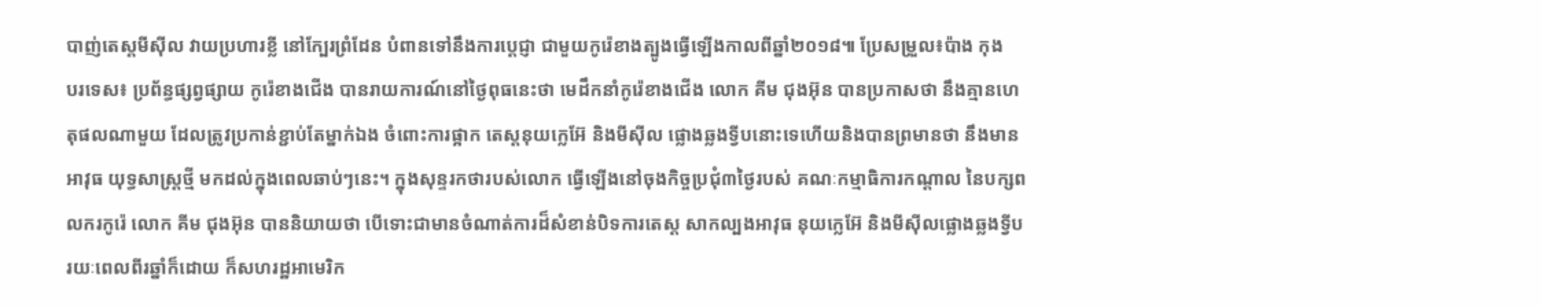បាញ់តេស្តមីស៊ីល វាយប្រហារខ្លី នៅក្បែរព្រំដែន បំពានទៅនឹងការប្តេជ្ញា ជាមួយកូរ៉េខាងត្បូងធ្វើឡើងកាលពីឆ្នាំ២០១៨៕ ប្រែសម្រួល៖ប៉ាង កុង
បរទេស៖ ប្រព័ន្ធផ្សព្វផ្សាយ កូរ៉េខាងជើង បានរាយការណ៍នៅថ្ងៃពុធនេះថា មេដឹកនាំកូរ៉េខាងជើង លោក គីម ជុងអ៊ុន បានប្រកាសថា នឹងគ្មានហេតុផលណាមួយ ដែលត្រូវប្រកាន់ខ្ជាប់តែម្នាក់ឯង ចំពោះការផ្អាក តេស្តនុយក្លេអ៊ែ និងមីស៊ីល ផ្លោងឆ្លងទ្វីបនោះទេហើយនិងបានព្រមានថា នឹងមានអាវុធ យុទ្ធសាស្ត្រថ្មី មកដល់ក្នុងពេលឆាប់ៗនេះ។ ក្នុងសុន្ទរកថារបស់លោក ធ្វើឡើងនៅចុងកិច្ចប្រជុំ៣ថ្ងៃរបស់ គណៈកម្មាធិការកណ្ដាល នៃបក្សពលករកូរ៉េ លោក គីម ជុងអ៊ុន បាននិយាយថា បើទោះជាមានចំណាត់ការដ៏សំខាន់បិទការតេស្ត សាកល្បងអាវុធ នុយក្លេអ៊ែ និងមីស៊ីលផ្លោងឆ្លងទ្វីប រយៈពេលពីរឆ្នាំក៏ដោយ ក៏សហរដ្ឋអាមេរិក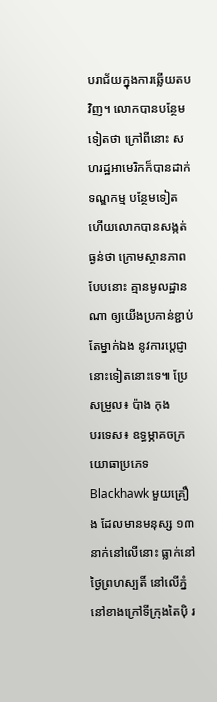បរាជ័យក្នុងការឆ្លើយតបវិញ។ លោកបានបន្ថែមទៀតថា ក្រៅពីនោះ សហរដ្ឋអាមេរិកក៏បានដាក់ទណ្ឌកម្ម បន្ថែមទៀត ហើយលោកបានសង្កត់ធ្ងន់ថា ក្រោមស្ថានភាពបែបនោះ គ្មានមូលដ្ឋានណា ឲ្យយើងប្រកាន់ខ្ជាប់តែម្នាក់ឯង នូវការប្តេជ្ញា នោះទៀតនោះទេ៕ ប្រែសម្រួល៖ ប៉ាង កុង
បរទេស៖ ឧទ្ធម្ភាគចក្រយោធាប្រភេទ Blackhawk មួយគ្រឿង ដែលមានមនុស្ស ១៣ នាក់នៅលើនោះ ធ្លាក់នៅថ្ងៃព្រហស្បតិ៍ នៅលើភ្នំនៅខាងក្រៅទីក្រុងតៃប៉ិ រ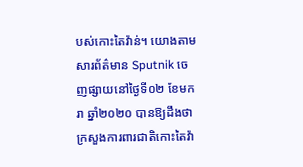បស់កោះតៃវ៉ាន់។ យោងតាមសារព័ត៌មាន Sputnik ចេញផ្សាយនៅថ្ងៃទី០២ ខែមករា ឆ្នាំ២០២០ បានឱ្យដឹងថា ក្រសួងការពារជាតិកោះតៃវ៉ា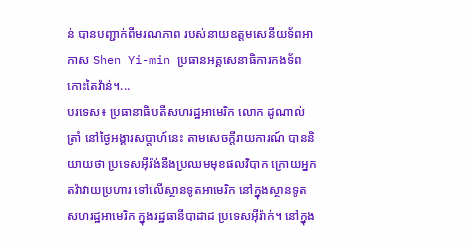ន់ បានបញ្ជាក់ពីមរណភាព របស់នាយឧត្តមសេនីយទ័ពអាកាស Shen Yi-min ប្រធានអគ្គសេនាធិការកងទ័ពកោះតៃវ៉ាន់។...
បរទេស៖ ប្រធានាធិបតីសហរដ្ឋអាមេរិក លោក ដូណាល់ ត្រាំ នៅថ្ងៃអង្គារសប្ដាហ៍នេះ តាមសេចក្តីរាយការណ៍ បាននិយាយថា ប្រទេសអ៊ីរ៉ង់នឹងប្រឈមមុខផលវិបាក ក្រោយអ្នកតវ៉ាវាយប្រហារ ទៅលើស្ថានទូតអាមេរិក នៅក្នុងស្ថានទូតសហរដ្ឋអាមេរិក ក្នុងរដ្ឋធានីបាដាដ ប្រទេសអ៊ីរ៉ាក់។ នៅក្នុង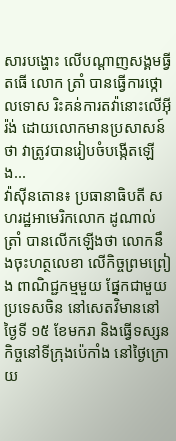សារបង្ហោះ លើបណ្ដាញសង្គមធ្វីតធើ លោក ត្រាំ បានធ្វើការថ្កោលទោស រិះគន់ការតវ៉ានោះលើអ៊ីរ៉ង់ ដោយលោកមានប្រសាសន៍ថា វាត្រូវបានរៀបចំបង្កើតឡើង...
វ៉ាស៊ីនតោន៖ ប្រធានាធិបតី សហរដ្ឋអាមេរិកលោក ដូណាល់ ត្រាំ បានលើកឡើងថា លោកនឹងចុះហត្ថលេខា លើកិច្ចព្រមព្រៀង ពាណិជ្ជកម្មមួយ ផ្នែកជាមួយប្រទេសចិន នៅសេតវិមាននៅថ្ងៃទី ១៥ ខែមករា និងធ្វើទស្សនកិច្ចនៅទីក្រុងប៉េកាំង នៅថ្ងៃក្រោយ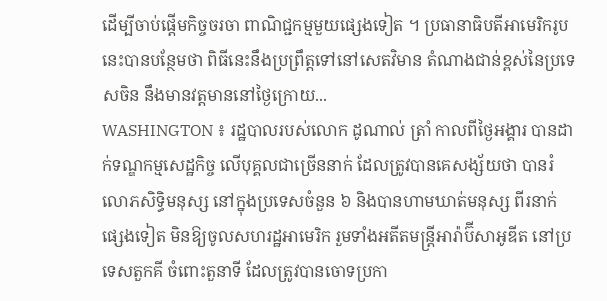ដើម្បីចាប់ផ្តើមកិច្ចចរចា ពាណិជ្ជកម្មមួយផ្សេងទៀត ។ ប្រធានាធិបតីអាមេរិករូបនេះបានបន្ថែមថា ពិធីនេះនឹងប្រព្រឹត្តទៅនៅសេតវិមាន តំណាងជាន់ខ្ពស់នៃប្រទេសចិន នឹងមានវត្តមាននៅថ្ងៃក្រោយ...
WASHINGTON ៖ រដ្ឋបាលរបស់លោក ដូណាល់ ត្រាំ កាលពីថ្ងៃអង្គារ បានដាក់ទណ្ឌកម្មសេដ្ឋកិច្ច លើបុគ្គលជាច្រើននាក់ ដែលត្រូវបានគេសង្ស័យថា បានរំលោភសិទ្ធិមនុស្ស នៅក្នុងប្រទេសចំនួន ៦ និងបានហាមឃាត់មនុស្ស ពីរនាក់ផ្សេងទៀត មិនឱ្យចូលសហរដ្ឋអាមេរិក រួមទាំងអតីតមន្រ្តីអារ៉ាប៊ីសាអូឌីត នៅប្រទេសតួកគី ចំពោះតួនាទី ដែលត្រូវបានចោទប្រកា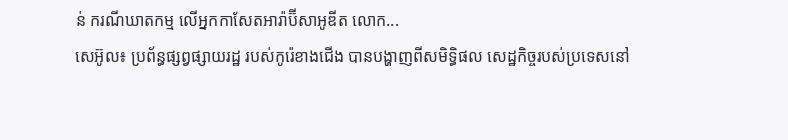ន់ ករណីឃាតកម្ម លើអ្នកកាសែតអារ៉ាប៊ីសាអូឌីត លោក...
សេអ៊ូល៖ ប្រព័ន្ធផ្សព្វផ្សាយរដ្ឋ របស់កូរ៉េខាងជើង បានបង្ហាញពីសមិទ្ធិផល សេដ្ឋកិច្ចរបស់ប្រទេសនៅ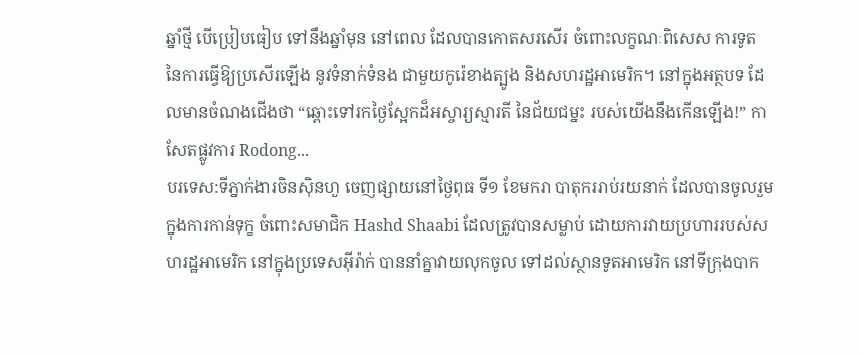ឆ្នាំថ្មី បើប្រៀបធៀប ទៅនឹងឆ្នាំមុន នៅពេល ដែលបានកោតសរសើរ ចំពោះលក្ខណៈពិសេស ការទូត នៃការធ្វើឱ្យប្រសើរឡើង នូវទំនាក់ទំនង ជាមួយកូរ៉េខាងត្បូង និងសហរដ្ឋអាមេរិក។ នៅក្នុងអត្ថបទ ដែលមានចំណងជើងថា “ឆ្ពោះទៅរកថ្ងៃស្អែកដ៏អស្ចារ្យស្មារតី នៃជ័យជម្នះ របស់យើងនឹងកើនឡើង!” កាសែតផ្លូវការ Rodong...
បរទេស:ទីភ្នាក់ងារចិនស៊ិនហួ ចេញផ្សាយនៅថ្ងៃពុធ ទី១ ខែមករា បាតុកររាប់រយនាក់ ដែលបានចូលរួមក្នុងការកាន់ទុក្ខ ចំពោះសមាជិក Hashd Shaabi ដែលត្រូវបានសម្លាប់ ដោយការវាយប្រហាររបស់សហរដ្ឋអាមេរិក នៅក្នុងប្រទេសអ៊ីរ៉ាក់ បាននាំគ្នាវាយលុកចូល ទៅដល់ស្ថានទូតអាមេរិក នៅទីក្រុងបាក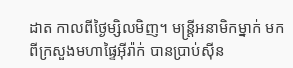ដាត កាលពីថ្ងៃម្សិលមិញ។ មន្ត្រីអនាមិកម្នាក់ មកពីក្រសួងមហាផ្ទៃអ៊ីរ៉ាក់ បានប្រាប់ស៊ីន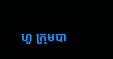ហួ ក្រុមបា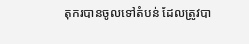តុករបានចូលទៅតំបន់ ដែលត្រូវបា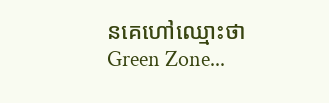នគេហៅឈ្មោះថាGreen Zone...